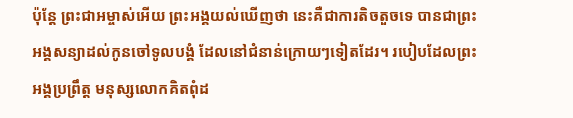ប៉ុន្តែ ព្រះជាអម្ចាស់អើយ ព្រះអង្គយល់ឃើញថា នេះគឺជាការតិចតួចទេ បានជាព្រះអង្គសន្យាដល់កូនចៅទូលបង្គំ ដែលនៅជំនាន់ក្រោយៗទៀតដែរ។ របៀបដែលព្រះអង្គប្រព្រឹត្ត មនុស្សលោកគិតពុំដ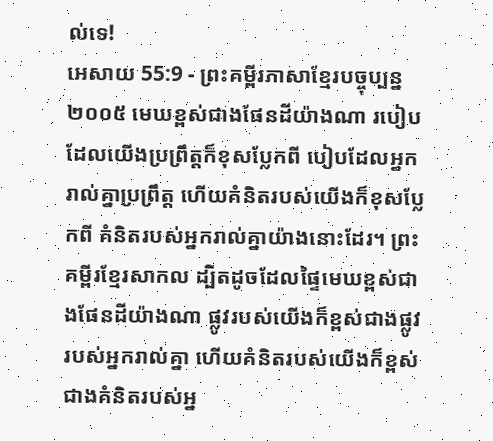ល់ទេ!
អេសាយ 55:9 - ព្រះគម្ពីរភាសាខ្មែរបច្ចុប្បន្ន ២០០៥ មេឃខ្ពស់ជាងផែនដីយ៉ាងណា របៀបដែលយើងប្រព្រឹត្តក៏ខុសប្លែកពី បៀបដែលអ្នករាល់គ្នាប្រព្រឹត្ត ហើយគំនិតរបស់យើងក៏ខុសប្លែកពី គំនិតរបស់អ្នករាល់គ្នាយ៉ាងនោះដែរ។ ព្រះគម្ពីរខ្មែរសាកល ដ្បិតដូចដែលផ្ទៃមេឃខ្ពស់ជាងផែនដីយ៉ាងណា ផ្លូវរបស់យើងក៏ខ្ពស់ជាងផ្លូវរបស់អ្នករាល់គ្នា ហើយគំនិតរបស់យើងក៏ខ្ពស់ជាងគំនិតរបស់អ្ន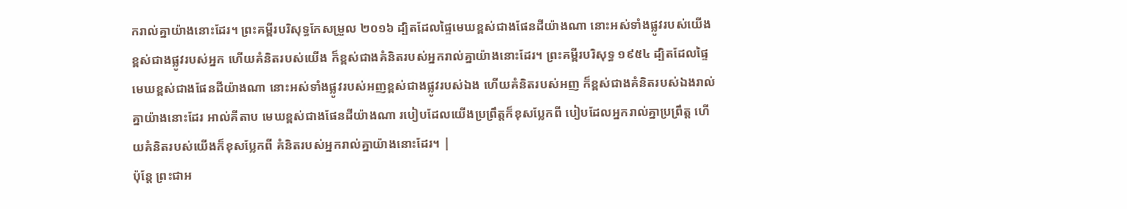ករាល់គ្នាយ៉ាងនោះដែរ។ ព្រះគម្ពីរបរិសុទ្ធកែសម្រួល ២០១៦ ដ្បិតដែលផ្ទៃមេឃខ្ពស់ជាងផែនដីយ៉ាងណា នោះអស់ទាំងផ្លូវរបស់យើង ខ្ពស់ជាងផ្លូវរបស់អ្នក ហើយគំនិតរបស់យើង ក៏ខ្ពស់ជាងគំនិតរបស់អ្នករាល់គ្នាយ៉ាងនោះដែរ។ ព្រះគម្ពីរបរិសុទ្ធ ១៩៥៤ ដ្បិតដែលផ្ទៃមេឃខ្ពស់ជាងផែនដីយ៉ាងណា នោះអស់ទាំងផ្លូវរបស់អញខ្ពស់ជាងផ្លូវរបស់ឯង ហើយគំនិតរបស់អញ ក៏ខ្ពស់ជាងគំនិតរបស់ឯងរាល់គ្នាយ៉ាងនោះដែរ អាល់គីតាប មេឃខ្ពស់ជាងផែនដីយ៉ាងណា របៀបដែលយើងប្រព្រឹត្តក៏ខុសប្លែកពី បៀបដែលអ្នករាល់គ្នាប្រព្រឹត្ត ហើយគំនិតរបស់យើងក៏ខុសប្លែកពី គំនិតរបស់អ្នករាល់គ្នាយ៉ាងនោះដែរ។ |
ប៉ុន្តែ ព្រះជាអ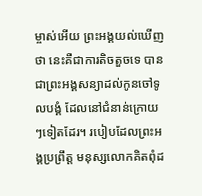ម្ចាស់អើយ ព្រះអង្គយល់ឃើញថា នេះគឺជាការតិចតួចទេ បានជាព្រះអង្គសន្យាដល់កូនចៅទូលបង្គំ ដែលនៅជំនាន់ក្រោយៗទៀតដែរ។ របៀបដែលព្រះអង្គប្រព្រឹត្ត មនុស្សលោកគិតពុំដ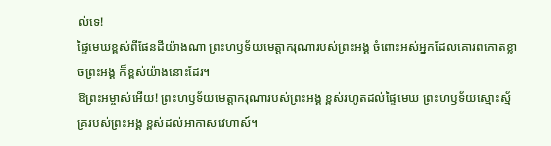ល់ទេ!
ផ្ទៃមេឃខ្ពស់ពីផែនដីយ៉ាងណា ព្រះហឫទ័យមេត្តាករុណារបស់ព្រះអង្គ ចំពោះអស់អ្នកដែលគោរពកោតខ្លាចព្រះអង្គ ក៏ខ្ពស់យ៉ាងនោះដែរ។
ឱព្រះអម្ចាស់អើយ! ព្រះហឫទ័យមេត្តាករុណារបស់ព្រះអង្គ ខ្ពស់រហូតដល់ផ្ទៃមេឃ ព្រះហឫទ័យស្មោះស្ម័គ្ររបស់ព្រះអង្គ ខ្ពស់ដល់អាកាសវេហាស៍។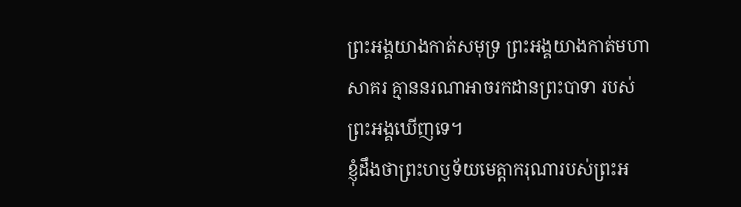ព្រះអង្គយាងកាត់សមុទ្រ ព្រះអង្គយាងកាត់មហាសាគរ គ្មាននរណាអាចរកដានព្រះបាទា របស់ព្រះអង្គឃើញទេ។
ខ្ញុំដឹងថាព្រះហឫទ័យមេត្តាករុណារបស់ព្រះអ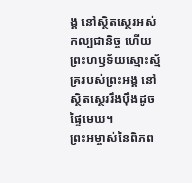ង្គ នៅស្ថិតស្ថេរអស់កល្បជានិច្ច ហើយព្រះហឫទ័យស្មោះស្ម័គ្ររបស់ព្រះអង្គ នៅស្ថិតស្ថេររឹងប៉ឹងដូចផ្ទៃមេឃ។
ព្រះអម្ចាស់នៃពិភព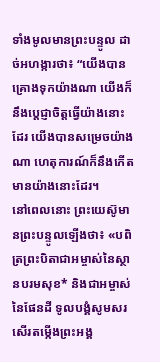ទាំងមូលមានព្រះបន្ទូល ដាច់អហង្ការថា៖ “យើងបានគ្រោងទុកយ៉ាងណា យើងក៏នឹងប្ដេជ្ញាចិត្តធ្វើយ៉ាងនោះដែរ យើងបានសម្រេចយ៉ាងណា ហេតុការណ៍ក៏នឹងកើតមានយ៉ាងនោះដែរ។
នៅពេលនោះ ព្រះយេស៊ូមានព្រះបន្ទូលឡើងថា៖ «បពិត្រព្រះបិតាជាអម្ចាស់នៃស្ថានបរមសុខ* និងជាអម្ចាស់នៃផែនដី ទូលបង្គំសូមសរសើរតម្កើងព្រះអង្គ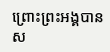ព្រោះព្រះអង្គបានស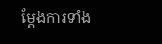ម្តែងការទាំង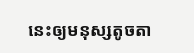នេះឲ្យមនុស្សតូចតា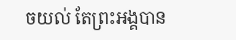ចយល់ តែព្រះអង្គបាន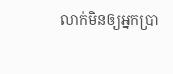លាក់មិនឲ្យអ្នកប្រា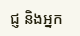ជ្ញ និងអ្នក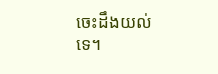ចេះដឹងយល់ទេ។